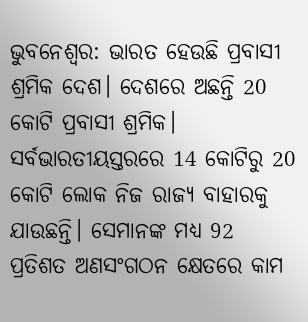ଭୁବନେଶ୍ବର: ଭାରତ ହେଉଛି ପ୍ରବାସୀ ଶ୍ରମିକ ଦେଶ। ଦେଶରେ ଅଛନ୍ତି 20 କୋଟି ପ୍ରବାସୀ ଶ୍ରମିକ। ସର୍ବଭାରତୀୟସ୍ତରରେ 14 କୋଟିରୁ 20 କୋଟି ଲୋକ ନିଜ ରାଜ୍ୟ ବାହାରକୁ ଯାଉଛନ୍ତି। ସେମାନଙ୍କ ମଧ୍ୟ 92 ପ୍ରତିଶତ ଅଣସଂଗଠନ କ୍ଷେତରେ କାମ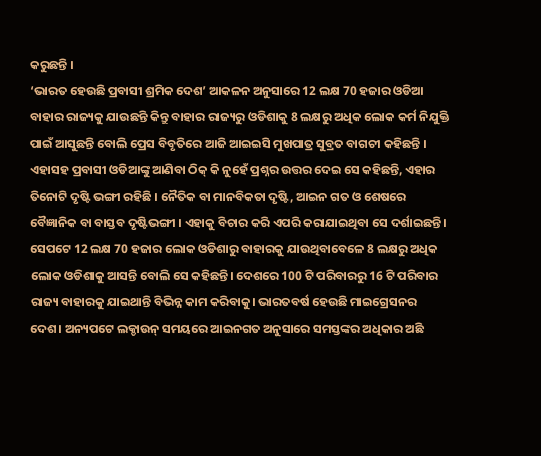କରୁଛନ୍ତି ।
‘ଭାରତ ହେଉଛି ପ୍ରବାସୀ ଶ୍ରମିକ ଦେଶ’ ଆକଳନ ଅନୁସାରେ 12 ଲକ୍ଷ 70 ହଜାର ଓଡିଆ ବାହାର ରାଜ୍ୟକୁ ଯାଉଛନ୍ତି କିନ୍ତୁ ବାହାର ରାଜ୍ୟରୁ ଓଡିଶାକୁ 8 ଲକ୍ଷରୁ ଅଧିକ ଲୋକ କର୍ମ ନିଯୁକ୍ତି ପାଇଁ ଆସୁଛନ୍ତି ବୋଲି ପ୍ରେସ ବିବୃତିରେ ଆଜି ଆଇଇସି ମୁଖପାତ୍ର ସୁବ୍ରତ ବାଗଚୀ କହିଛନ୍ତି ।
ଏହାସହ ପ୍ରବାସୀ ଓଡିଆଙ୍କୁ ଆଣିବା ଠିକ୍ କି ନୁହେଁ ପ୍ରଶ୍ନର ଉତ୍ତର ଦେଇ ସେ କହିଛନ୍ତି, ଏହାର ତିନୋଟି ଦୃଷ୍ଟି ଭଙ୍ଗୀ ରହିଛି । ନୈତିକ ବା ମାନବିକତା ଦୃଷ୍ଟି, ଆଇନ ଗତ ଓ ଶେଷରେ ବୈଜ୍ଞାନିକ ବା ବାସ୍ତବ ଦୃଷ୍ଟିଭଙ୍ଗୀ । ଏହାକୁ ବିଚାର କରି ଏପରି କରାଯାଇଥିବା ସେ ଦର୍ଶାଇଛନ୍ତି ।
ସେପଟେ 12 ଲକ୍ଷ 70 ହଜାର ଲୋକ ଓଡିଶାରୁ ବାହାରକୁ ଯାଉଥିବାବେଳେ 8 ଲକ୍ଷରୁ ଅଧିକ ଲୋକ ଓଡିଶାକୁ ଆସନ୍ତି ବୋଲି ସେ କହିଛନ୍ତି। ଦେଶରେ 100 ଟି ପରିବାରରୁ 16 ଟି ପରିବାର ରାଜ୍ୟ ବାହାରକୁ ଯାଇଥାନ୍ତି ବିଭିନ୍ନ କାମ କରିବାକୁ। ଭାରତବର୍ଷ ହେଉଛି ମାଇଗ୍ରେସନର ଦେଶ। ଅନ୍ୟପଟେ ଲକ୍ଡାଉନ୍ ସମୟରେ ଆଇନଗତ ଅନୁସାରେ ସମସ୍ତଙ୍କର ଅଧିକାର ଅଛି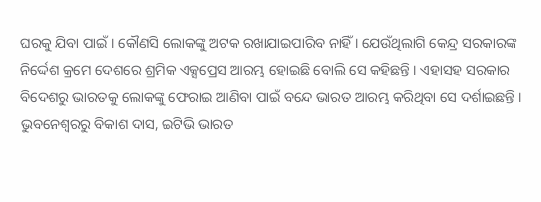ଘରକୁ ଯିବା ପାଇଁ। କୌଣସି ଲୋକଙ୍କୁ ଅଟକ ରଖାଯାଇପାରିବ ନାହିଁ । ଯେଉଁଥିଲାଗି କେନ୍ଦ୍ର ସରକାରଙ୍କ ନିର୍ଦ୍ଦେଶ କ୍ରମେ ଦେଶରେ ଶ୍ରମିକ ଏକ୍ସପ୍ରେସ ଆରମ୍ଭ ହୋଇଛି ବୋଲି ସେ କହିଛନ୍ତି । ଏହାସହ ସରକାର ବିଦେଶରୁ ଭାରତକୁ ଲୋକଙ୍କୁ ଫେରାଇ ଆଣିବା ପାଇଁ ବନ୍ଦେ ଭାରତ ଆରମ୍ଭ କରିଥିବା ସେ ଦର୍ଶାଇଛନ୍ତି ।
ଭୁବନେଶ୍ବରରୁ ବିକାଶ ଦାସ, ଇଟିଭି ଭାରତ